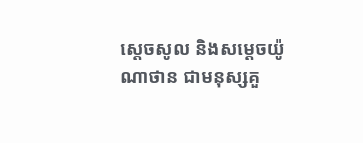ស្តេចសូល និងសម្តេចយ៉ូណាថាន ជាមនុស្សគួ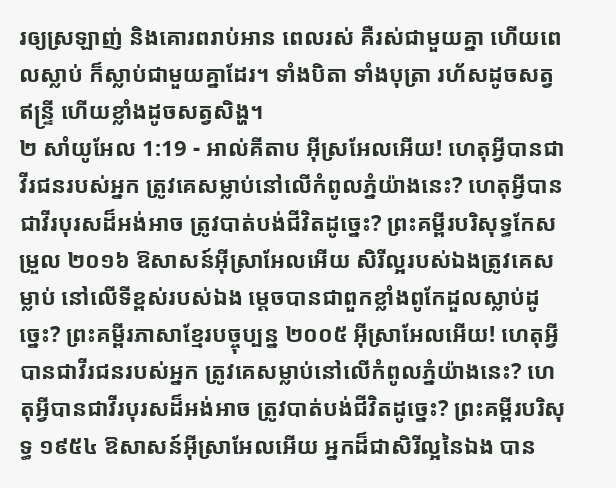រឲ្យស្រឡាញ់ និងគោរពរាប់អាន ពេលរស់ គឺរស់ជាមួយគ្នា ហើយពេលស្លាប់ ក៏ស្លាប់ជាមួយគ្នាដែរ។ ទាំងបិតា ទាំងបុត្រា រហ័សដូចសត្វឥន្ទ្រី ហើយខ្លាំងដូចសត្វសិង្ហ។
២ សាំយូអែល 1:19 - អាល់គីតាប អ៊ីស្រអែលអើយ! ហេតុអ្វីបានជាវីរជនរបស់អ្នក ត្រូវគេសម្លាប់នៅលើកំពូលភ្នំយ៉ាងនេះ? ហេតុអ្វីបានជាវីរបុរសដ៏អង់អាច ត្រូវបាត់បង់ជីវិតដូច្នេះ? ព្រះគម្ពីរបរិសុទ្ធកែសម្រួល ២០១៦ ឱសាសន៍អ៊ីស្រាអែលអើយ សិរីល្អរបស់ឯងត្រូវគេសម្លាប់ នៅលើទីខ្ពស់របស់ឯង ម្តេចបានជាពួកខ្លាំងពូកែដួលស្លាប់ដូច្នេះ? ព្រះគម្ពីរភាសាខ្មែរបច្ចុប្បន្ន ២០០៥ អ៊ីស្រាអែលអើយ! ហេតុអ្វីបានជាវីរជនរបស់អ្នក ត្រូវគេសម្លាប់នៅលើកំពូលភ្នំយ៉ាងនេះ? ហេតុអ្វីបានជាវីរបុរសដ៏អង់អាច ត្រូវបាត់បង់ជីវិតដូច្នេះ? ព្រះគម្ពីរបរិសុទ្ធ ១៩៥៤ ឱសាសន៍អ៊ីស្រាអែលអើយ អ្នកដ៏ជាសិរីល្អនៃឯង បាន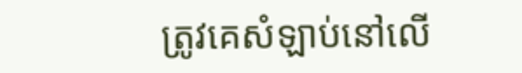ត្រូវគេសំឡាប់នៅលើ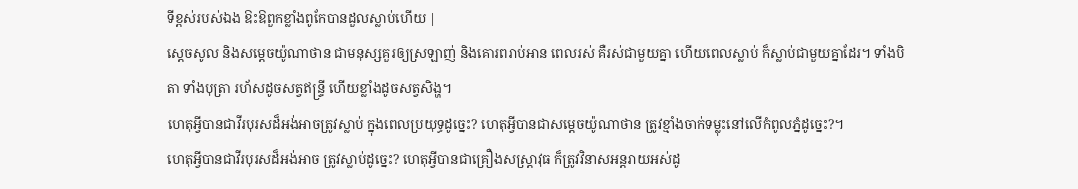ទីខ្ពស់របស់ឯង ឱះឱពួកខ្លាំងពូកែបានដួលស្លាប់ហើយ |
ស្តេចសូល និងសម្តេចយ៉ូណាថាន ជាមនុស្សគួរឲ្យស្រឡាញ់ និងគោរពរាប់អាន ពេលរស់ គឺរស់ជាមួយគ្នា ហើយពេលស្លាប់ ក៏ស្លាប់ជាមួយគ្នាដែរ។ ទាំងបិតា ទាំងបុត្រា រហ័សដូចសត្វឥន្ទ្រី ហើយខ្លាំងដូចសត្វសិង្ហ។
ហេតុអ្វីបានជាវីរបុរសដ៏អង់អាចត្រូវស្លាប់ ក្នុងពេលប្រយុទ្ធដូច្នេះ? ហេតុអ្វីបានជាសម្តេចយ៉ូណាថាន ត្រូវខ្មាំងចាក់ទម្លុះនៅលើកំពូលភ្នំដូច្នេះ?។
ហេតុអ្វីបានជាវីរបុរសដ៏អង់អាច ត្រូវស្លាប់ដូច្នេះ? ហេតុអ្វីបានជាគ្រឿងសស្ត្រាវុធ ក៏ត្រូវវិនាសអន្តរាយអស់ដូ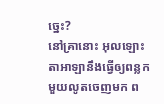ច្នេះ?
នៅគ្រានោះ អុលឡោះតាអាឡានឹងធ្វើឲ្យពន្លកមួយលូតចេញមក ព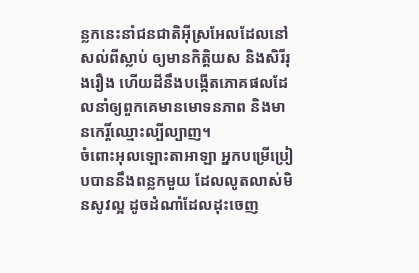ន្លកនេះនាំជនជាតិអ៊ីស្រអែលដែលនៅសល់ពីស្លាប់ ឲ្យមានកិត្តិយស និងសិរីរុងរឿង ហើយដីនឹងបង្កើតភោគផលដែលនាំឲ្យពួកគេមានមោទនភាព និងមានកេរ្តិ៍ឈ្មោះល្បីល្បាញ។
ចំពោះអុលឡោះតាអាឡា អ្នកបម្រើប្រៀបបាននឹងពន្លកមួយ ដែលលូតលាស់មិនសូវល្អ ដូចដំណាំដែលដុះចេញ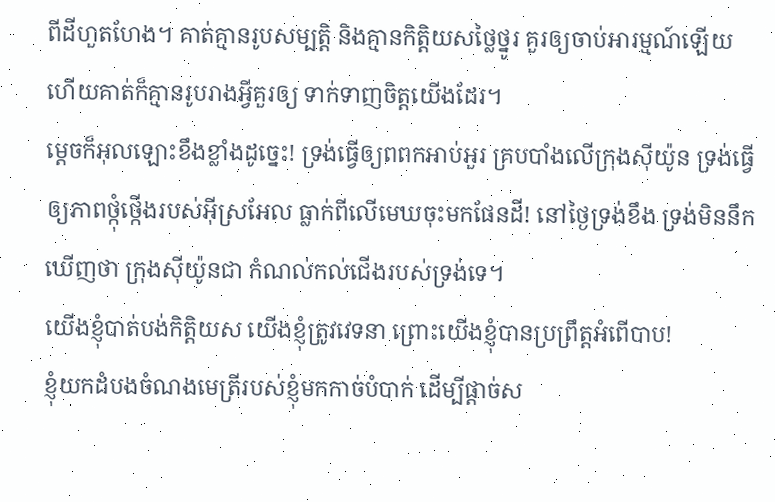ពីដីហួតហែង។ គាត់គ្មានរូបសម្បត្តិ និងគ្មានកិត្តិយសថ្លៃថ្នូរ គួរឲ្យចាប់អារម្មណ៍ឡើយ ហើយគាត់ក៏គ្មានរូបរាងអ្វីគួរឲ្យ ទាក់ទាញចិត្តយើងដែរ។
ម្ដេចក៏អុលឡោះខឹងខ្លាំងដូច្នេះ! ទ្រង់ធ្វើឲ្យពពកអាប់អួរ គ្របបាំងលើក្រុងស៊ីយ៉ូន ទ្រង់ធ្វើឲ្យភាពថ្កុំថ្កើងរបស់អ៊ីស្រអែល ធ្លាក់ពីលើមេឃចុះមកផែនដី! នៅថ្ងៃទ្រង់ខឹង ទ្រង់មិននឹកឃើញថា ក្រុងស៊ីយ៉ូនជា កំណល់កល់ជើងរបស់ទ្រង់ទេ។
យើងខ្ញុំបាត់បង់កិត្តិយស យើងខ្ញុំត្រូវវេទនា ព្រោះយើងខ្ញុំបានប្រព្រឹត្តអំពើបាប!
ខ្ញុំយកដំបងចំណងមេត្រីរបស់ខ្ញុំមកកាច់បំបាក់ ដើម្បីផ្ដាច់ស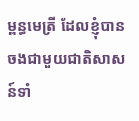ម្ពន្ធមេត្រី ដែលខ្ញុំបានចងជាមួយជាតិសាសន៍ទាំ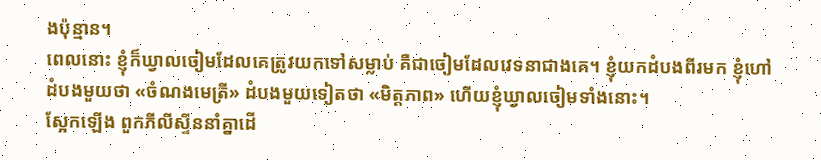ងប៉ុន្មាន។
ពេលនោះ ខ្ញុំក៏ឃ្វាលចៀមដែលគេត្រូវយកទៅសម្លាប់ គឺជាចៀមដែលវេទនាជាងគេ។ ខ្ញុំយកដំបងពីរមក ខ្ញុំហៅដំបងមួយថា «ចំណងមេត្រី» ដំបងមួយទៀតថា «មិត្តភាព» ហើយខ្ញុំឃ្វាលចៀមទាំងនោះ។
ស្អែកឡើង ពួកភីលីស្ទីននាំគ្នាដើ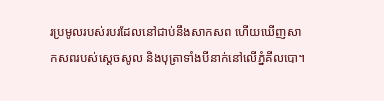រប្រមូលរបស់របរដែលនៅជាប់នឹងសាកសព ហើយឃើញសាកសពរបស់ស្តេចសូល និងបុត្រាទាំងបីនាក់នៅលើភ្នំគីលបោ។